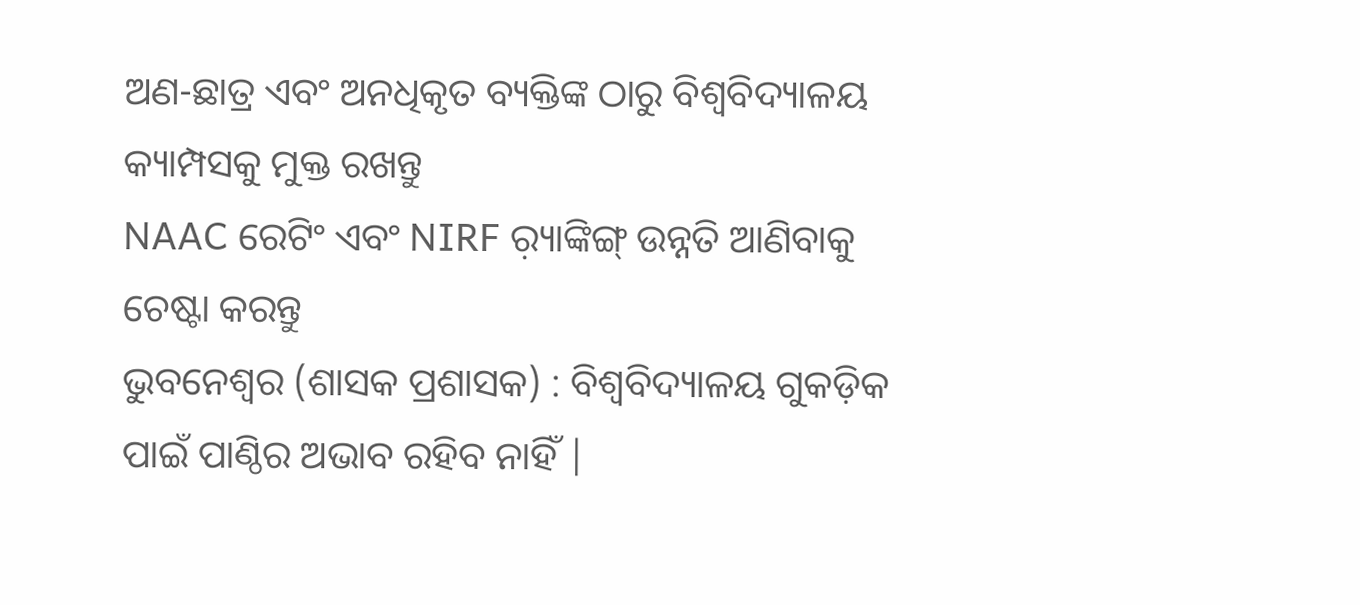ଅଣ-ଛାତ୍ର ଏବଂ ଅନଧିକୃତ ବ୍ୟକ୍ତିଙ୍କ ଠାରୁ ବିଶ୍ୱବିଦ୍ୟାଳୟ କ୍ୟାମ୍ପସକୁ ମୁକ୍ତ ରଖନ୍ତୁ
NAAC ରେଟିଂ ଏବଂ NIRF ର଼୍ୟାଙ୍କିଙ୍ଗ୍ ଉନ୍ନତି ଆଣିବାକୁ ଚେଷ୍ଟା କରନ୍ତୁ
ଭୁବନେଶ୍ୱର (ଶାସକ ପ୍ରଶାସକ) : ବିଶ୍ୱବିଦ୍ୟାଳୟ ଗୁକଡ଼ିକ ପାଇଁ ପାଣ୍ଠିର ଅଭାବ ରହିବ ନାହିଁ |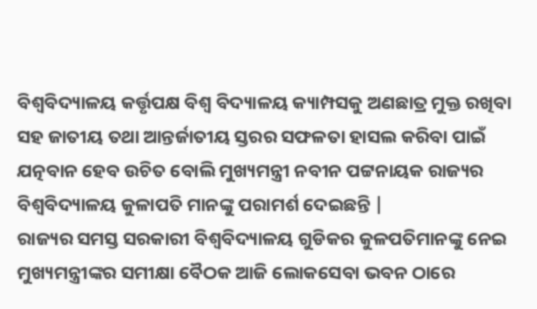ବିଶ୍ୱବିଦ୍ୟାଳୟ କର୍ତ୍ତୃପକ୍ଷ ବିଶ୍ୱ ବିଦ୍ୟାଳୟ କ୍ୟାମ୍ପସକୁ ଅଣଛାତ୍ର ମୁକ୍ତ ରଖିବା ସହ ଜାତୀୟ ତଥା ଆନ୍ତର୍ଜାତୀୟ ସ୍ତରର ସଫଳତା ହାସଲ କରିବା ପାଇଁ ଯତ୍ନବାନ ହେବ ଉଚିତ ବୋଲି ମୁଖ୍ୟମନ୍ତ୍ରୀ ନବୀନ ପଟ୍ଟନାୟକ ରାଜ୍ୟର ବିଶ୍ୱବିଦ୍ୟାଳୟ କୁଳାପତି ମାନଙ୍କୁ ପରାମର୍ଶ ଦେଇଛନ୍ତି |
ରାଜ୍ୟର ସମସ୍ତ ସରକାରୀ ବିଶ୍ୱବିଦ୍ୟାଳୟ ଗୁଡିକର କୁଳପତିମାନଙ୍କୁ ନେଇ ମୁଖ୍ୟମନ୍ତ୍ରୀଙ୍କର ସମୀକ୍ଷା ବୈଠକ ଆଜି ଲୋକସେବା ଭବନ ଠାରେ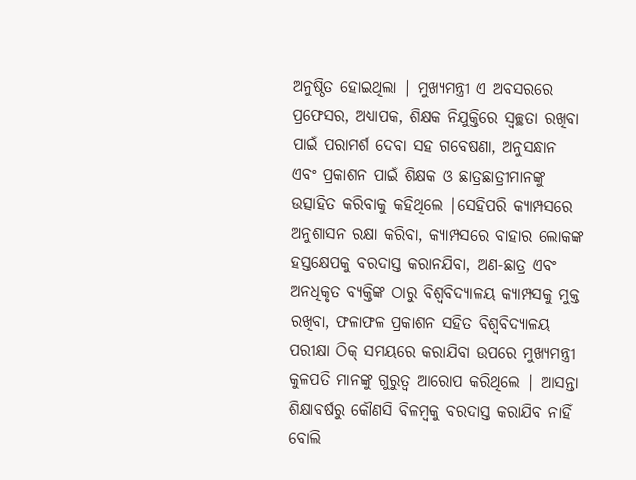ଅନୁଷ୍ଠିତ ହୋଇଥିଲା | ମୁଖ୍ୟମନ୍ତ୍ରୀ ଏ ଅବସରରେ ପ୍ରଫେସର, ଅଧ୍ୟାପକ, ଶିକ୍ଷକ ନିଯୁକ୍ତିରେ ସ୍ୱଚ୍ଛତା ରଖିବା ପାଇଁ ପରାମର୍ଶ ଦେବା ସହ ଗବେଷଣା, ଅନୁସନ୍ଧାନ ଏବଂ ପ୍ରକାଶନ ପାଇଁ ଶିକ୍ଷକ ଓ ଛାତ୍ରଛାତ୍ରୀମାନଙ୍କୁ ଉତ୍ସାହିତ କରିବାକୁ କହିଥିଲେ |ସେହିପରି କ୍ୟାମ୍ପସରେ ଅନୁଶାସନ ରକ୍ଷା କରିବା, କ୍ୟାମ୍ପସରେ ବାହାର ଲୋକଙ୍କ ହସ୍ତକ୍ଷେପକୁ ବରଦାସ୍ତ କରାନଯିବା, ଅଣ-ଛାତ୍ର ଏବଂ ଅନଧିକୃତ ବ୍ୟକ୍ତିଙ୍କ ଠାରୁ ବିଶ୍ୱବିଦ୍ୟାଳୟ କ୍ୟାମ୍ପସକୁ ମୁକ୍ତ ରଖିବା, ଫଳାଫଳ ପ୍ରକାଶନ ସହିତ ବିଶ୍ୱବିଦ୍ୟାଳୟ ପରୀକ୍ଷା ଠିକ୍ ସମୟରେ କରାଯିବା ଉପରେ ମୁଖ୍ୟମନ୍ତ୍ରୀ କୁଳପତି ମାନଙ୍କୁ ଗୁରୁତ୍ୱ ଆରୋପ କରିଥିଲେ | ଆସନ୍ତା ଶିକ୍ଷାବର୍ଷରୁ କୌଣସି ବିଳମ୍ବକୁ ବରଦାସ୍ତ କରାଯିବ ନାହିଁ ବୋଲି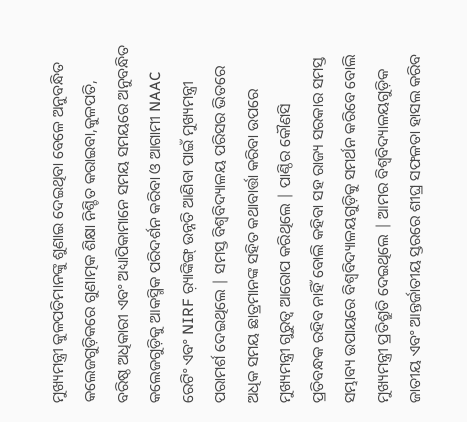ମୁଖ୍ୟମନ୍ତ୍ରୀ କୁଳପତିମାନଙ୍କୁ ଶୁଣାଇ ଦେଇଥିବା ବେଳେ ଅନୁବନ୍ଧିତ କଲେଜଗୁଡ଼ିକରେ ଗୁଣାତ୍ମକ ଶିକ୍ଷା ନିଶ୍ଚିତ କରାଇବା,କୁଳପତି, ବରିଷ୍ଠ ଅଧିକାରୀ ଏବଂ ଅଧ୍ୟାପିକାମାନେ ସମୟ ସମୟରେ ଅନୁବନ୍ଧିତ କଲେଜଗୁଡ଼ିକୁ ଆକସ୍ମିକ ପରିଦର୍ଶନ କରିବା ଓ ଆଗାମୀ NAAC ରେଟିଂ ଏବଂ NIRF ର଼୍ୟାଙ୍କିଙ୍ଗ୍ ଉନ୍ନତି ଆଣିବା ପାଇଁ ମୁଖ୍ୟମନ୍ତ୍ରୀ ପରାମର୍ଶ ଦେଇଥିଲେ | ସମସ୍ତ ବିଶ୍ୱବିଦ୍ୟାଳୟ ପରିସର ଭିତରେ ଅଧିକ ସମୟ ଛାତ୍ରମାନଙ୍କ ସହିତ କଥାବାର୍ତ୍ତା କରିବା ଉପରେ ମୁଖ୍ୟମନ୍ତ୍ରୀ ଗୁରୁତ୍ୱ ଆରୋପ କରିଥିଲେ | ପାଣ୍ଠିର କୌଣସି ପ୍ରତିବନ୍ଧକ ରହିବ ନାହିଁ ବୋଲି କହିବା ସହ ରାଜ୍ୟ ସରକାର ସମସ୍ତ ସମ୍ଭାବ୍ୟ ଉପାୟରେ ବିଶ୍ୱବିଦ୍ୟାଳୟଗୁଡ଼ିକୁ ସମର୍ଥନ କରିବେ ବୋଲି ମୁଖ୍ୟମନ୍ତ୍ରୀ ପ୍ରତିଶ୍ରୁତି ଦେଇଥିଲେ | ଆମର ବିଶ୍ୱବିଦ୍ୟାଳୟଗୁଡ଼ିକ ଜାତୀୟ ଏବଂ ଆନ୍ତର୍ଜାତୀୟ ସ୍ତରରେ ଶୀଘ୍ର ସଫଳତା ହାସଲ କରିବ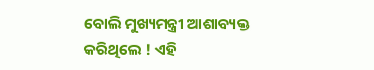ବୋଲି ମୁଖ୍ୟମନ୍ତ୍ରୀ ଆଶାବ୍ୟକ୍ତ କରିଥିଲେ ! ଏହି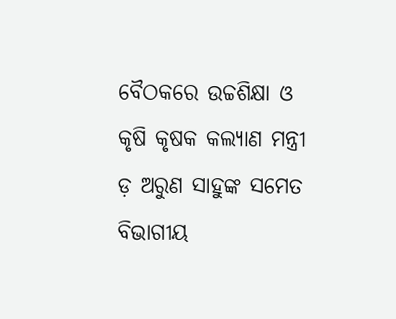ବୈଠକରେ ଉଚ୍ଚଶିକ୍ଷା ଓ କୃଷି କୃଷକ କଲ୍ୟାଣ ମନ୍ତ୍ରୀ ଡ଼ ଅରୁଣ ସାହୁଙ୍କ ସମେତ ବିଭାଗୀୟ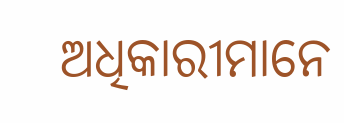ଅଧିକାରୀମାନେ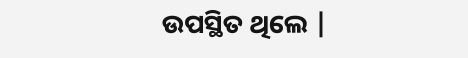ଉପସ୍ଥିତ ଥିଲେ |